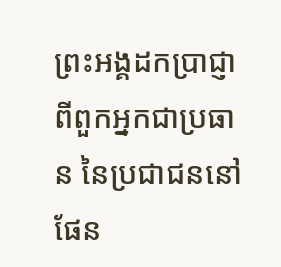ព្រះអង្គដកប្រាជ្ញាពីពួកអ្នកជាប្រធាន នៃប្រជាជននៅផែន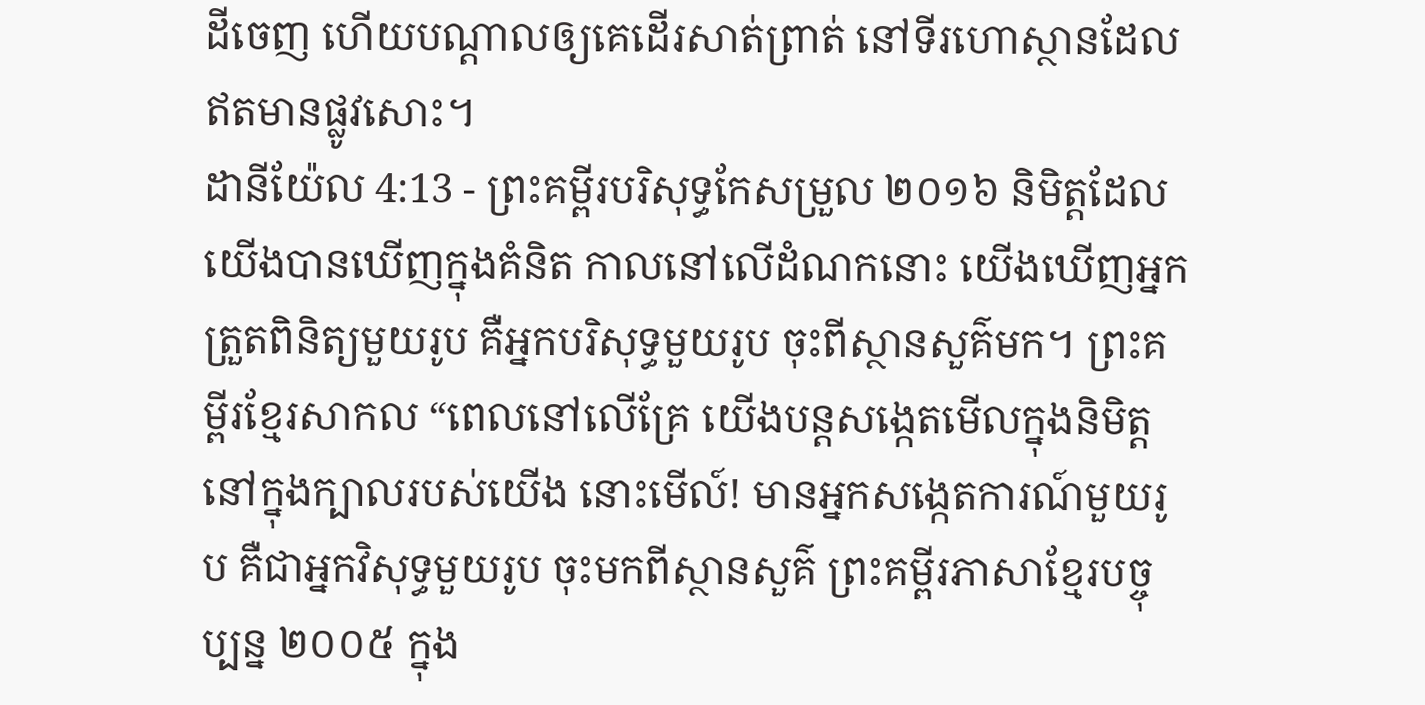ដីចេញ ហើយបណ្ដាលឲ្យគេដើរសាត់ព្រាត់ នៅទីរហោស្ថានដែលឥតមានផ្លូវសោះ។
ដានីយ៉ែល 4:13 - ព្រះគម្ពីរបរិសុទ្ធកែសម្រួល ២០១៦ និមិត្តដែលយើងបានឃើញក្នុងគំនិត កាលនៅលើដំណកនោះ យើងឃើញអ្នកត្រួតពិនិត្យមួយរូប គឺអ្នកបរិសុទ្ធមួយរូប ចុះពីស្ថានសួគ៌មក។ ព្រះគម្ពីរខ្មែរសាកល “ពេលនៅលើគ្រែ យើងបន្តសង្កេតមើលក្នុងនិមិត្តនៅក្នុងក្បាលរបស់យើង នោះមើល៍! មានអ្នកសង្កេតការណ៍មួយរូប គឺជាអ្នកវិសុទ្ធមួយរូប ចុះមកពីស្ថានសួគ៌ ព្រះគម្ពីរភាសាខ្មែរបច្ចុប្បន្ន ២០០៥ ក្នុង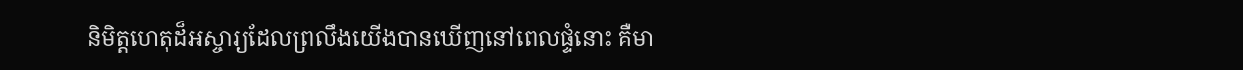និមិត្តហេតុដ៏អស្ចារ្យដែលព្រលឹងយើងបានឃើញនៅពេលផ្ទំនោះ គឺមា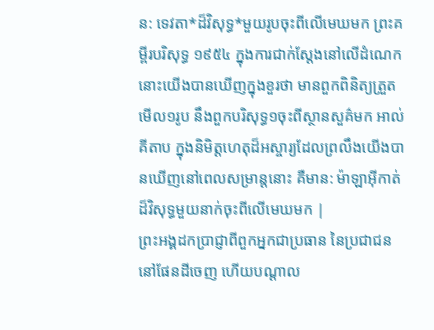ន: ទេវតា*ដ៏វិសុទ្ធ*មួយរូបចុះពីលើមេឃមក ព្រះគម្ពីរបរិសុទ្ធ ១៩៥៤ ក្នុងការជាក់ស្តែងនៅលើដំណេក នោះយើងបានឃើញក្នុងខួរថា មានពួកពិនិត្យត្រួតមើល១រូប នឹងពួកបរិសុទ្ធ១ចុះពីស្ថានសួគ៌មក អាល់គីតាប ក្នុងនិមិត្តហេតុដ៏អស្ចារ្យដែលព្រលឹងយើងបានឃើញនៅពេលសម្រាន្តនោះ គឺមាន: ម៉ាឡាអ៊ីកាត់ដ៏វិសុទ្ធមួយនាក់ចុះពីលើមេឃមក |
ព្រះអង្គដកប្រាជ្ញាពីពួកអ្នកជាប្រធាន នៃប្រជាជននៅផែនដីចេញ ហើយបណ្ដាល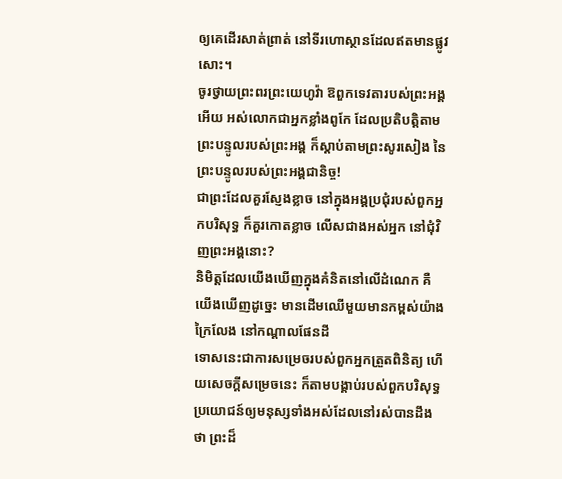ឲ្យគេដើរសាត់ព្រាត់ នៅទីរហោស្ថានដែលឥតមានផ្លូវសោះ។
ចូរថ្វាយព្រះពរព្រះយេហូវ៉ា ឱពួកទេវតារបស់ព្រះអង្គអើយ អស់លោកជាអ្នកខ្លាំងពូកែ ដែលប្រតិបត្តិតាមព្រះបន្ទូលរបស់ព្រះអង្គ ក៏ស្តាប់តាមព្រះសូរសៀង នៃព្រះបន្ទូលរបស់ព្រះអង្គជានិច្ច!
ជាព្រះដែលគួរស្ញែងខ្លាច នៅក្នុងអង្គប្រជុំរបស់ពួកអ្នកបរិសុទ្ធ ក៏គួរកោតខ្លាច លើសជាងអស់អ្នក នៅជុំវិញព្រះអង្គនោះ?
និមិត្តដែលយើងឃើញក្នុងគំនិតនៅលើដំណេក គឺយើងឃើញដូច្នេះ មានដើមឈើមួយមានកម្ពស់យ៉ាងក្រៃលែង នៅកណ្ដាលផែនដី
ទោសនេះជាការសម្រេចរបស់ពួកអ្នកត្រួតពិនិត្យ ហើយសេចក្ដីសម្រេចនេះ ក៏តាមបង្គាប់របស់ពួកបរិសុទ្ធ ប្រយោជន៍ឲ្យមនុស្សទាំងអស់ដែលនៅរស់បានដឹងថា ព្រះដ៏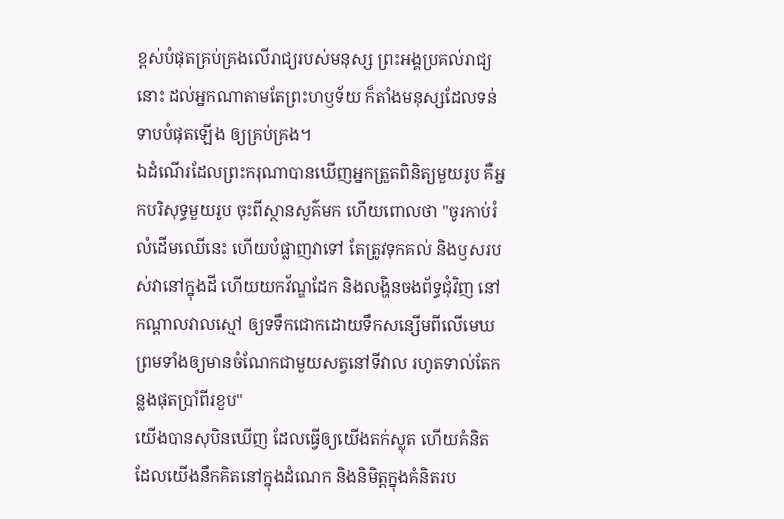ខ្ពស់បំផុតគ្រប់គ្រងលើរាជ្យរបស់មនុស្ស ព្រះអង្គប្រគល់រាជ្យនោះ ដល់អ្នកណាតាមតែព្រះហឫទ័យ ក៏តាំងមនុស្សដែលទន់ទាបបំផុតឡើង ឲ្យគ្រប់គ្រង។
ឯដំណើរដែលព្រះករុណាបានឃើញអ្នកត្រួតពិនិត្យមួយរូប គឺអ្នកបរិសុទ្ធមួយរូប ចុះពីស្ថានសួគ៌មក ហើយពោលថា "ចូរកាប់រំលំដើមឈើនេះ ហើយបំផ្លាញវាទៅ តែត្រូវទុកគល់ និងឫសរបស់វានៅក្នុងដី ហើយយកវ័ណ្ឌដែក និងលង្ហិនចងព័ទ្ធជុំវិញ នៅកណ្ដាលវាលស្មៅ ឲ្យទទឹកជោកដោយទឹកសន្សើមពីលើមេឃ ព្រមទាំងឲ្យមានចំណែកជាមួយសត្វនៅទីវាល រហូតទាល់តែកន្លងផុតប្រាំពីរខួប"
យើងបានសុបិនឃើញ ដែលធ្វើឲ្យយើងតក់ស្លុត ហើយគំនិតដែលយើងនឹកគិតនៅក្នុងដំណេក និងនិមិត្តក្នុងគំនិតរប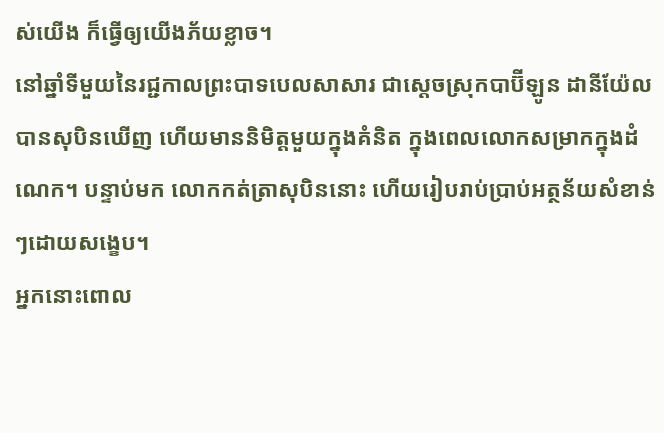ស់យើង ក៏ធ្វើឲ្យយើងភ័យខ្លាច។
នៅឆ្នាំទីមួយនៃរជ្ជកាលព្រះបាទបេលសាសារ ជាស្តេចស្រុកបាប៊ីឡូន ដានីយ៉ែលបានសុបិនឃើញ ហើយមាននិមិត្តមួយក្នុងគំនិត ក្នុងពេលលោកសម្រាកក្នុងដំណេក។ បន្ទាប់មក លោកកត់ត្រាសុបិននោះ ហើយរៀបរាប់ប្រាប់អត្ថន័យសំខាន់ៗដោយសង្ខេប។
អ្នកនោះពោល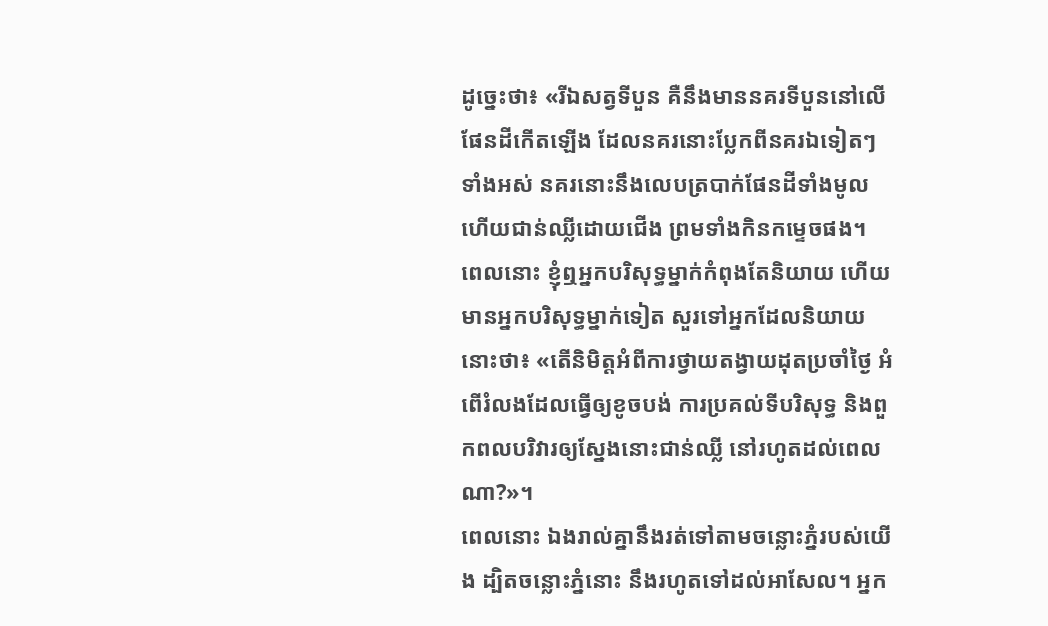ដូច្នេះថា៖ «រីឯសត្វទីបួន គឺនឹងមាននគរទីបួននៅលើផែនដីកើតឡើង ដែលនគរនោះប្លែកពីនគរឯទៀតៗទាំងអស់ នគរនោះនឹងលេបត្របាក់ផែនដីទាំងមូល ហើយជាន់ឈ្លីដោយជើង ព្រមទាំងកិនកម្ទេចផង។
ពេលនោះ ខ្ញុំឮអ្នកបរិសុទ្ធម្នាក់កំពុងតែនិយាយ ហើយមានអ្នកបរិសុទ្ធម្នាក់ទៀត សួរទៅអ្នកដែលនិយាយនោះថា៖ «តើនិមិត្តអំពីការថ្វាយតង្វាយដុតប្រចាំថ្ងៃ អំពើរំលងដែលធ្វើឲ្យខូចបង់ ការប្រគល់ទីបរិសុទ្ធ និងពួកពលបរិវារឲ្យស្នែងនោះជាន់ឈ្លី នៅរហូតដល់ពេលណា?»។
ពេលនោះ ឯងរាល់គ្នានឹងរត់ទៅតាមចន្លោះភ្នំរបស់យើង ដ្បិតចន្លោះភ្នំនោះ នឹងរហូតទៅដល់អាសែល។ អ្នក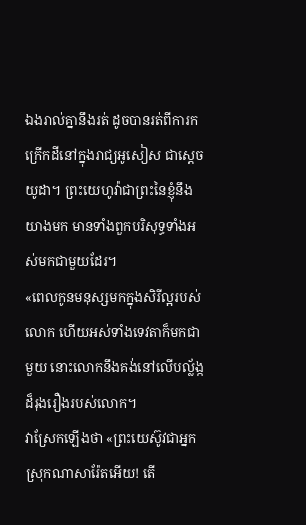ឯងរាល់គ្នានឹងរត់ ដូចបានរត់ពីការកក្រើកដីនៅក្នុងរាជ្យអូសៀស ជាស្តេចយូដា។ ព្រះយេហូវ៉ាជាព្រះនៃខ្ញុំនឹងយាងមក មានទាំងពួកបរិសុទ្ធទាំងអស់មកជាមួយដែរ។
«ពេលកូនមនុស្សមកក្នុងសិរីល្អរបស់លោក ហើយអស់ទាំងទេវតាក៏មកជាមួយ នោះលោកនឹងគង់នៅលើបល្ល័ង្កដ៏រុងរឿងរបស់លោក។
វាស្រែកឡើងថា «ព្រះយេស៊ូវជាអ្នកស្រុកណាសារ៉ែតអើយ! តើ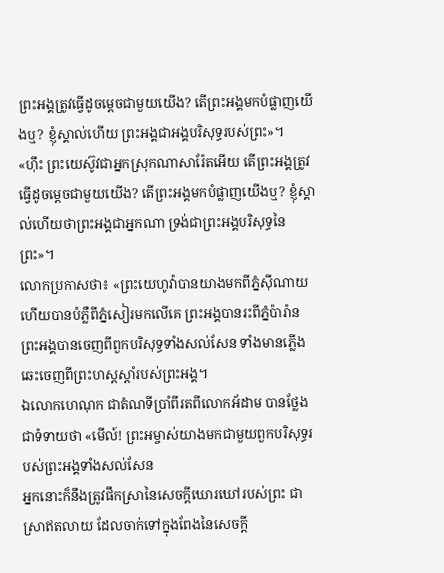ព្រះអង្គត្រូវធ្វើដូចម្តេចជាមួយយើង? តើព្រះអង្គមកបំផ្លាញយើងឬ? ខ្ញុំស្គាល់ហើយ ព្រះអង្គជាអង្គបរិសុទ្ធរបស់ព្រះ»។
«ហ៊ឹះ ព្រះយេស៊ូវជាអ្នកស្រុកណាសារ៉ែតអើយ តើព្រះអង្គត្រូវធ្វើដូចម្តេចជាមួយយើង? តើព្រះអង្គមកបំផ្លាញយើងឬ? ខ្ញុំស្គាល់ហើយថាព្រះអង្គជាអ្នកណា ទ្រង់ជាព្រះអង្គបរិសុទ្ធនៃព្រះ»។
លោកប្រកាសថា៖ «ព្រះយេហូវ៉ាបានយាងមកពីភ្នំស៊ីណាយ ហើយបានបំភ្លឺពីភ្នំសៀរមកលើគេ ព្រះអង្គបានរះពីភ្នំប៉ារ៉ាន ព្រះអង្គបានចេញពីពួកបរិសុទ្ធទាំងសល់សែន ទាំងមានភ្លើងឆេះចេញពីព្រះហស្តស្ដាំរបស់ព្រះអង្គ។
ឯលោកហេណុក ជាតំណទីប្រាំពីរតពីលោកអ័ដាម បានថ្លែងជាទំទាយថា «មើល៍! ព្រះអម្ចាស់យាងមកជាមួយពួកបរិសុទ្ធរបស់ព្រះអង្គទាំងសល់សែន
អ្នកនោះក៏នឹងត្រូវផឹកស្រានៃសេចក្ដីឃោរឃៅរបស់ព្រះ ជាស្រាឥតលាយ ដែលចាក់ទៅក្នុងពែងនៃសេចក្ដី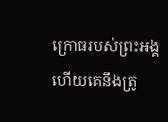ក្រោធរបស់ព្រះអង្គ ហើយគេនឹងត្រូ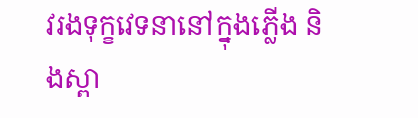វរងទុក្ខវេទនានៅក្នុងភ្លើង និងស្ពា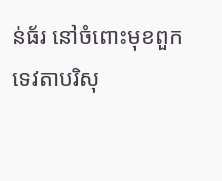ន់ធ័រ នៅចំពោះមុខពួកទេវតាបរិសុ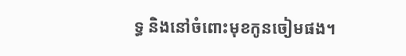ទ្ធ និងនៅចំពោះមុខកូនចៀមផង។